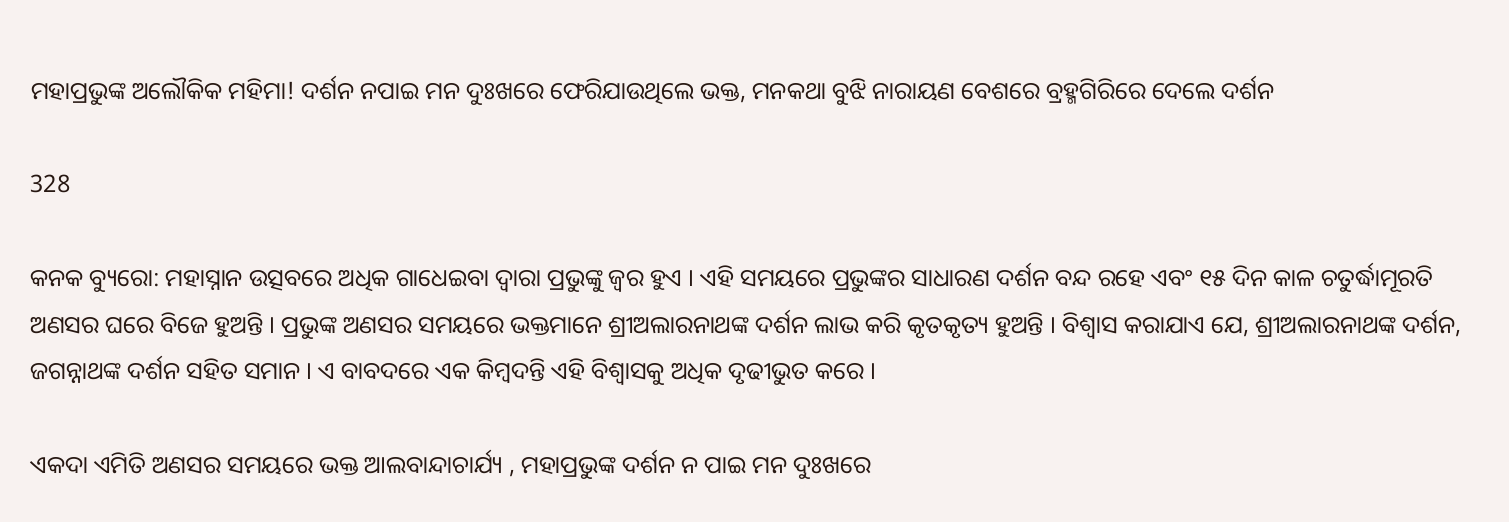ମହାପ୍ରଭୁଙ୍କ ଅଲୌକିକ ମହିମା! ଦର୍ଶନ ନପାଇ ମନ ଦୁଃଖରେ ଫେରିଯାଉଥିଲେ ଭକ୍ତ, ମନକଥା ବୁଝି ନାରାୟଣ ବେଶରେ ବ୍ରହ୍ମଗିରିରେ ଦେଲେ ଦର୍ଶନ

328

କନକ ବ୍ୟୁରୋ: ମହାସ୍ନାନ ଉତ୍ସବରେ ଅଧିକ ଗାଧେଇବା ଦ୍ୱାରା ପ୍ରଭୁଙ୍କୁ ଜ୍ୱର ହୁଏ । ଏହି ସମୟରେ ପ୍ରଭୁଙ୍କର ସାଧାରଣ ଦର୍ଶନ ବନ୍ଦ ରହେ ଏବଂ ୧୫ ଦିନ କାଳ ଚତୁର୍ଦ୍ଧାମୂରତି ଅଣସର ଘରେ ବିଜେ ହୁଅନ୍ତି । ପ୍ରଭୁଙ୍କ ଅଣସର ସମୟରେ ଭକ୍ତମାନେ ଶ୍ରୀଅଲାରନାଥଙ୍କ ଦର୍ଶନ ଲାଭ କରି କୃତକୃତ୍ୟ ହୁଅନ୍ତି । ବିଶ୍ୱାସ କରାଯାଏ ଯେ, ଶ୍ରୀଅଲାରନାଥଙ୍କ ଦର୍ଶନ, ଜଗନ୍ନାଥଙ୍କ ଦର୍ଶନ ସହିତ ସମାନ । ଏ ବାବଦରେ ଏକ କିମ୍ବଦନ୍ତି ଏହି ବିଶ୍ୱାସକୁ ଅଧିକ ଦୃଢୀଭୁତ କରେ ।

ଏକଦା ଏମିତି ଅଣସର ସମୟରେ ଭକ୍ତ ଆଲବାନ୍ଦାଚାର୍ଯ୍ୟ , ମହାପ୍ରଭୁଙ୍କ ଦର୍ଶନ ନ ପାଇ ମନ ଦୁଃଖରେ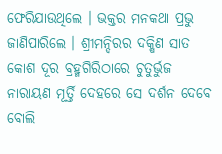ଫେରିଯାଉଥିଲେ । ଭକ୍ତର ମନକଥା ପ୍ରଭୁ ଜାଣିପାରିଲେ । ଶ୍ରୀମନ୍ଦିରର ଦକ୍ଷିଣ ସାତ କୋଶ ଦୂର ବ୍ରହ୍ମଗିରିଠାରେ ଚୁତୁର୍ଭୁଜ ନାରାୟଣ ମୂର୍ତ୍ତି ଦେହରେ ସେ ଦର୍ଶନ ଦେବେ ବୋଲି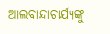ଆଲବାନ୍ଦାଚାର୍ଯ୍ୟଙ୍କୁ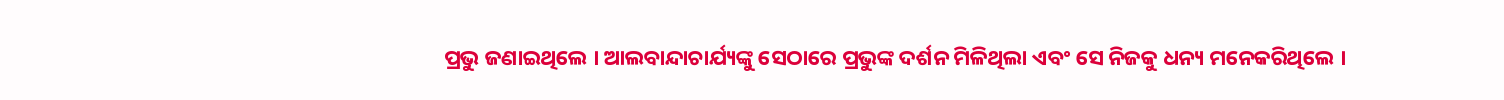ପ୍ରଭୁ ଜଣାଇଥିଲେ । ଆଲବାନ୍ଦାଚାର୍ଯ୍ୟଙ୍କୁ ସେଠାରେ ପ୍ରଭୁଙ୍କ ଦର୍ଶନ ମିଳିଥିଲା ଏବଂ ସେ ନିଜକୁ ଧନ୍ୟ ମନେକରିଥିଲେ ।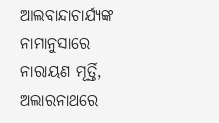ଆଲବାନ୍ଦାଚାର୍ଯ୍ୟଙ୍କ ନାମାନୁସାରେ ନାରାୟଣ ମୂର୍ତ୍ତି, ଅଲାରନାଥରେ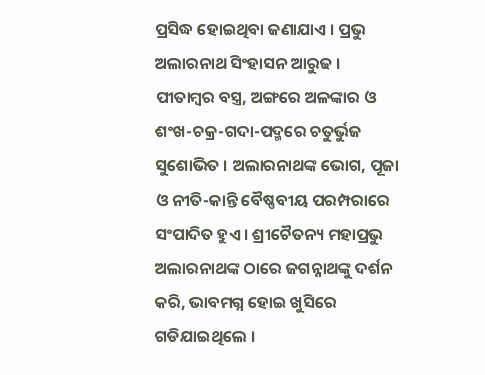ପ୍ରସିଦ୍ଧ ହୋଇଥିବା ଜଣାଯାଏ । ପ୍ରଭୁ ଅଲାରନାଥ ସିଂହାସନ ଆରୁଢ । ପୀତାମ୍ବର ବସ୍ତ୍ର, ଅଙ୍ଗରେ ଅଳଙ୍କାର ଓ ଶଂଖ-ଚକ୍ର-ଗଦା-ପଦ୍ମରେ ଚତୁର୍ଭୁଜ ସୁଶୋଭିତ । ଅଲାରନାଥଙ୍କ ଭୋଗ, ପୂଜା ଓ ନୀତି-କାନ୍ତି ବୈଷ୍ଣବୀୟ ପରମ୍ପରାରେ ସଂପାଦିତ ହୁଏ । ଶ୍ରୀଚୈତନ୍ୟ ମହାପ୍ରଭୁ ଅଲାରନାଥଙ୍କ ଠାରେ ଜଗନ୍ନାଥଙ୍କୁ ଦର୍ଶନ କରି, ଭାବମଗ୍ନ ହୋଇ ଖୁସିରେ ଗଡିଯାଇଥିଲେ ।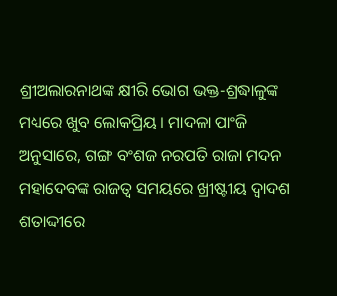ଶ୍ରୀଅଲାରନାଥଙ୍କ କ୍ଷୀରି ଭୋଗ ଭକ୍ତ-ଶ୍ରଦ୍ଧାଳୁଙ୍କ ମଧ୍ୟରେ ଖୁବ ଲୋକପ୍ରିୟ । ମାଦଳା ପାଂଜି ଅନୁସାରେ, ଗଙ୍ଗ ବଂଶଜ ନରପତି ରାଜା ମଦନ ମହାଦେବଙ୍କ ରାଜତ୍ୱ ସମୟରେ ଖ୍ରୀଷ୍ଟୀୟ ଦ୍ୱାଦଶ ଶତାଦ୍ଦୀରେ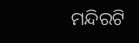ମନ୍ଦିରଟି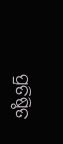ପ୍ରତିଷ୍ଠିତ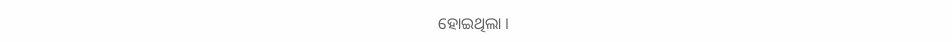ହୋଇଥିଲା ।